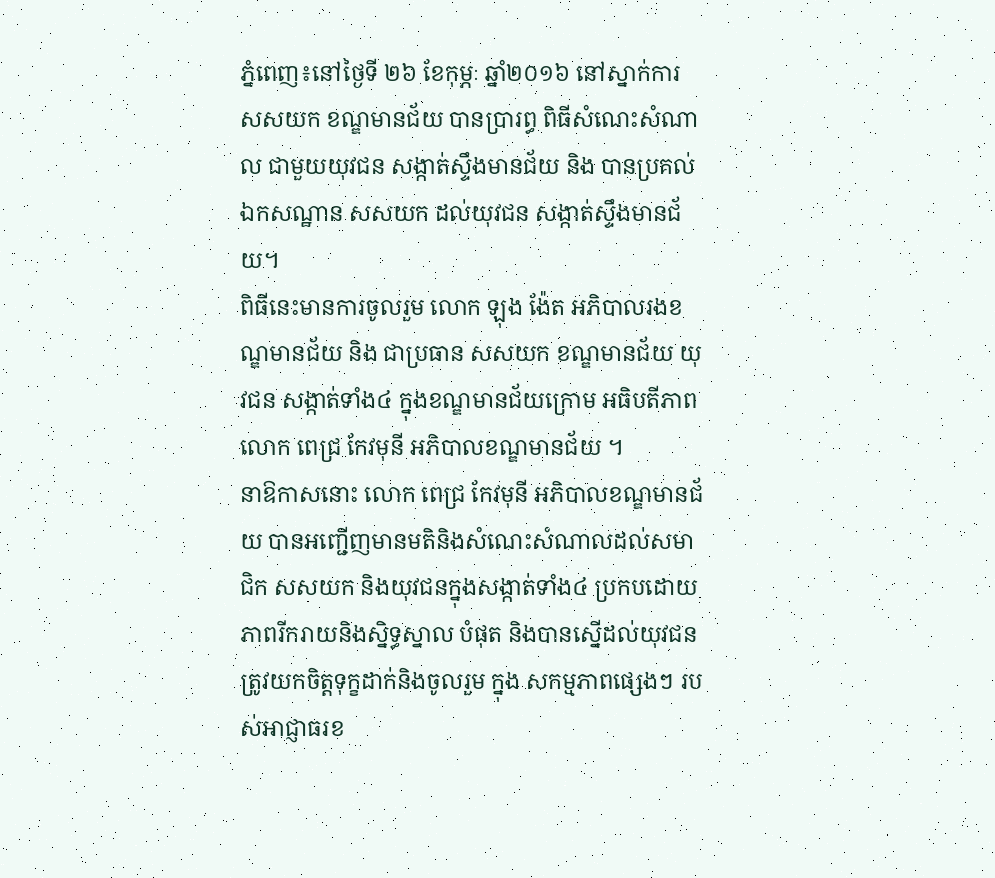ភ្នំពេញ៖នៅថ្ងៃទី ២៦ ខែកុម្ភៈ ឆ្នាំ២០១៦ នៅស្នាក់ការ សសយក ខណ្ឌមានជ័យ បានប្រារព្ធ ពិធីសំណេះសំណាល ជាមួយយុវជន សង្កាត់ស្ទឹងមានជ័យ និង បានប្រគល់ ឯកសណ្ឋាន សសយក ដល់យុវជន សង្កាត់ស្ទឹងមានជ័យ។
ពិធីនេះមានការចូលរួម លោក ឡុង ង៉ែត អភិបាលរងខណ្ឌមានជ័យ និង ជាប្រធាន សសយក ខណ្ឌមានជ័យ យុវជន សង្កាត់ទាំង៤ ក្នុងខណ្ឌមានជ័យក្រោម អធិបតីភាព លោក ពេជ្រ កែវមុនី អភិបាលខណ្ឌមានជ័យ ។
នាឱកាសនោះ លោក ពេជ្រ កែវមុនី អភិបាលខណ្ឌមានជ័យ បានអញ្ជើញមានមតិនិងសំណេះសំណាលដល់សមាជិក សសយក និងយុវជនក្នុងសង្កាត់ទាំង៤ ប្រកបដោយភាពរីករាយនិងស្និទ្ធស្នាល បំផុត និងបានស្នើដល់យុវជនត្រូវយកចិត្តទុក្ខដាក់និងចូលរួម ក្នុង សកម្មភាពផ្សេងៗ របស់អាជ្ញាធរខ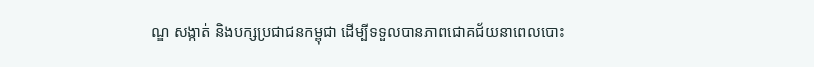ណ្ឌ សង្កាត់ និងបក្សប្រជាជនកម្ពុជា ដើម្បីទទួលបានភាពជោគជ័យនាពេលបោះ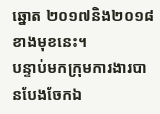ឆ្នោត ២០១៧និង២០១៨ ខាងមុខនេះ។
បន្ទាប់មកក្រុមការងារបានបែងចែកឯ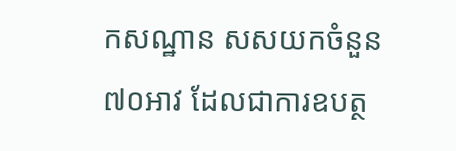កសណ្ឋាន សសយកចំនួន ៧០អាវ ដែលជាការឧបត្ថ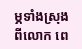ម្ភទាំងស្រុង ពីលោក ពេ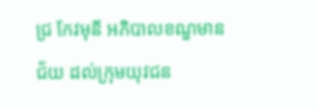ជ្រ កែវមុនី អភិបាលខណ្ឌមានជ័យ ដល់ក្រុមយុវជន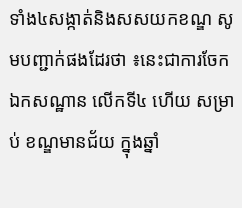ទាំង៤សង្កាត់និងសសយកខណ្ឌ សូមបញ្ជាក់ផងដែរថា ៖នេះជាការចែកឯកសណ្ឋាន លើកទី៤ ហើយ សម្រាប់ ខណ្ឌមានជ័យ ក្នុងឆ្នាំ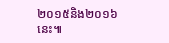២០១៥និង២០១៦នេះ៕